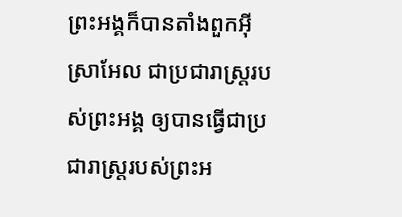ព្រះអង្គក៏បានតាំងពួកអ៊ីស្រាអែល ជាប្រជារាស្ត្ររបស់ព្រះអង្គ ឲ្យបានធ្វើជាប្រជារាស្ត្ររបស់ព្រះអ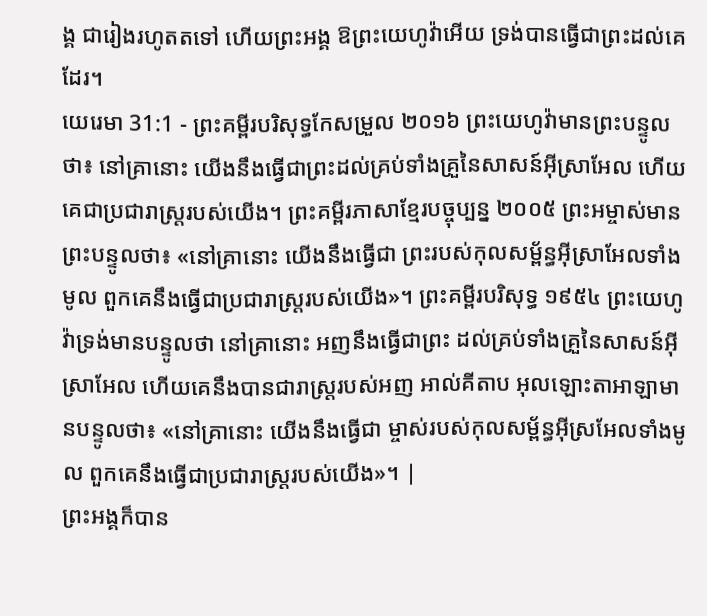ង្គ ជារៀងរហូតតទៅ ហើយព្រះអង្គ ឱព្រះយេហូវ៉ាអើយ ទ្រង់បានធ្វើជាព្រះដល់គេដែរ។
យេរេមា 31:1 - ព្រះគម្ពីរបរិសុទ្ធកែសម្រួល ២០១៦ ព្រះយេហូវ៉ាមានព្រះបន្ទូលថា៖ នៅគ្រានោះ យើងនឹងធ្វើជាព្រះដល់គ្រប់ទាំងគ្រួនៃសាសន៍អ៊ីស្រាអែល ហើយគេជាប្រជារាស្ត្ររបស់យើង។ ព្រះគម្ពីរភាសាខ្មែរបច្ចុប្បន្ន ២០០៥ ព្រះអម្ចាស់មានព្រះបន្ទូលថា៖ «នៅគ្រានោះ យើងនឹងធ្វើជា ព្រះរបស់កុលសម្ព័ន្ធអ៊ីស្រាអែលទាំងមូល ពួកគេនឹងធ្វើជាប្រជារាស្ត្ររបស់យើង»។ ព្រះគម្ពីរបរិសុទ្ធ ១៩៥៤ ព្រះយេហូវ៉ាទ្រង់មានបន្ទូលថា នៅគ្រានោះ អញនឹងធ្វើជាព្រះ ដល់គ្រប់ទាំងគ្រួនៃសាសន៍អ៊ីស្រាអែល ហើយគេនឹងបានជារាស្ត្ររបស់អញ អាល់គីតាប អុលឡោះតាអាឡាមានបន្ទូលថា៖ «នៅគ្រានោះ យើងនឹងធ្វើជា ម្ចាស់របស់កុលសម្ព័ន្ធអ៊ីស្រអែលទាំងមូល ពួកគេនឹងធ្វើជាប្រជារាស្ត្ររបស់យើង»។ |
ព្រះអង្គក៏បាន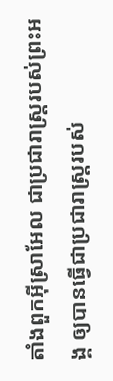តាំងពួកអ៊ីស្រាអែល ជាប្រជារាស្ត្ររបស់ព្រះអង្គ ឲ្យបានធ្វើជាប្រជារាស្ត្ររបស់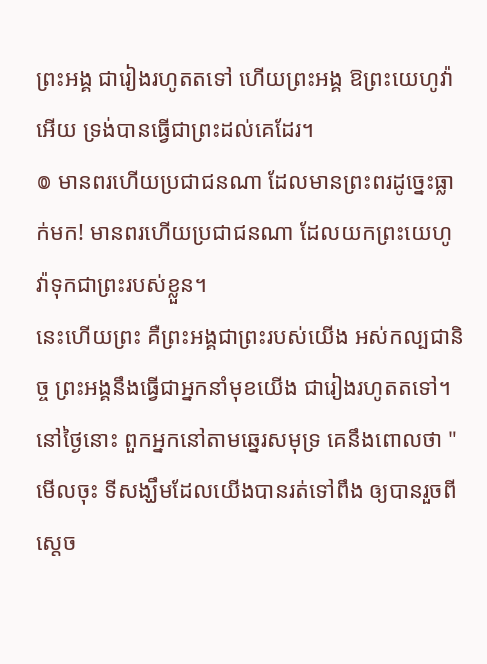ព្រះអង្គ ជារៀងរហូតតទៅ ហើយព្រះអង្គ ឱព្រះយេហូវ៉ាអើយ ទ្រង់បានធ្វើជាព្រះដល់គេដែរ។
៙ មានពរហើយប្រជាជនណា ដែលមានព្រះពរដូច្នេះធ្លាក់មក! មានពរហើយប្រជាជនណា ដែលយកព្រះយេហូវ៉ាទុកជាព្រះរបស់ខ្លួន។
នេះហើយព្រះ គឺព្រះអង្គជាព្រះរបស់យើង អស់កល្បជានិច្ច ព្រះអង្គនឹងធ្វើជាអ្នកនាំមុខយើង ជារៀងរហូតតទៅ។
នៅថ្ងៃនោះ ពួកអ្នកនៅតាមឆ្នេរសមុទ្រ គេនឹងពោលថា "មើលចុះ ទីសង្ឃឹមដែលយើងបានរត់ទៅពឹង ឲ្យបានរួចពីស្តេច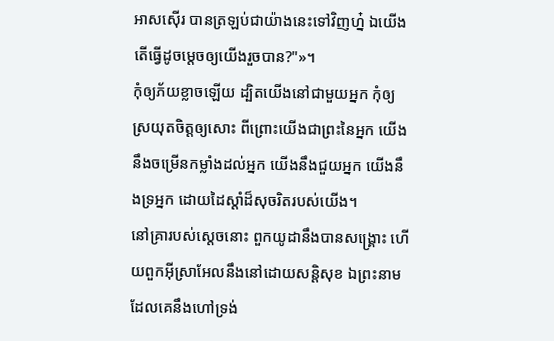អាសស៊ើរ បានត្រឡប់ជាយ៉ាងនេះទៅវិញហ្ន៎ ឯយើង តើធ្វើដូចម្តេចឲ្យយើងរួចបាន?"»។
កុំឲ្យភ័យខ្លាចឡើយ ដ្បិតយើងនៅជាមួយអ្នក កុំឲ្យស្រយុតចិត្តឲ្យសោះ ពីព្រោះយើងជាព្រះនៃអ្នក យើងនឹងចម្រើនកម្លាំងដល់អ្នក យើងនឹងជួយអ្នក យើងនឹងទ្រអ្នក ដោយដៃស្តាំដ៏សុចរិតរបស់យើង។
នៅគ្រារបស់ស្ដេចនោះ ពួកយូដានឹងបានសង្គ្រោះ ហើយពួកអ៊ីស្រាអែលនឹងនៅដោយសន្តិសុខ ឯព្រះនាមដែលគេនឹងហៅទ្រង់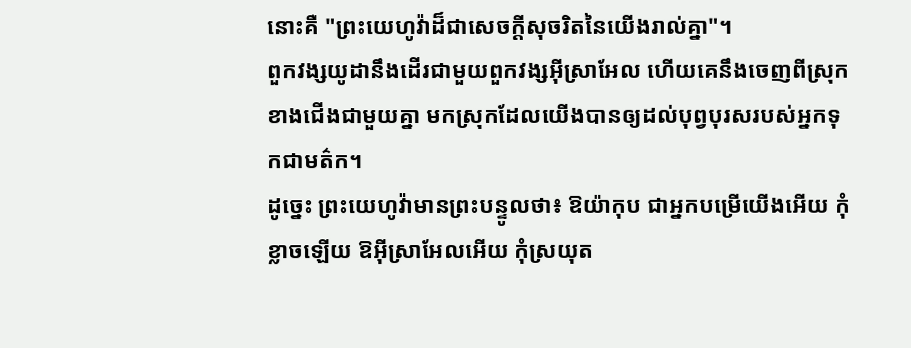នោះគឺ "ព្រះយេហូវ៉ាដ៏ជាសេចក្ដីសុចរិតនៃយើងរាល់គ្នា"។
ពួកវង្សយូដានឹងដើរជាមួយពួកវង្សអ៊ីស្រាអែល ហើយគេនឹងចេញពីស្រុកខាងជើងជាមួយគ្នា មកស្រុកដែលយើងបានឲ្យដល់បុព្វបុរសរបស់អ្នកទុកជាមត៌ក។
ដូច្នេះ ព្រះយេហូវ៉ាមានព្រះបន្ទូលថា៖ ឱយ៉ាកុប ជាអ្នកបម្រើយើងអើយ កុំខ្លាចឡើយ ឱអ៊ីស្រាអែលអើយ កុំស្រយុត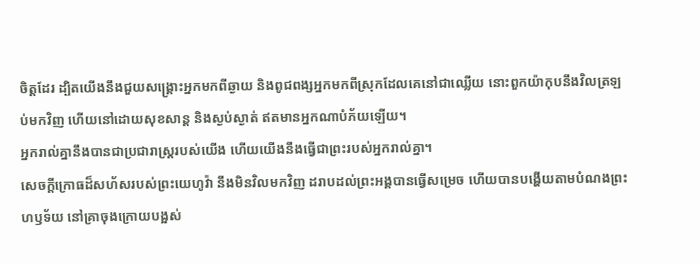ចិត្តដែរ ដ្បិតយើងនឹងជួយសង្គ្រោះអ្នកមកពីឆ្ងាយ និងពូជពង្សអ្នកមកពីស្រុកដែលគេនៅជាឈ្លើយ នោះពួកយ៉ាកុបនឹងវិលត្រឡប់មកវិញ ហើយនៅដោយសុខសាន្ត និងស្ងប់ស្ងាត់ ឥតមានអ្នកណាបំភ័យឡើយ។
អ្នករាល់គ្នានឹងបានជាប្រជារាស្ត្ររបស់យើង ហើយយើងនឹងធ្វើជាព្រះរបស់អ្នករាល់គ្នា។
សេចក្ដីក្រោធដ៏សហ័សរបស់ព្រះយេហូវ៉ា នឹងមិនវិលមកវិញ ដរាបដល់ព្រះអង្គបានធ្វើសម្រេច ហើយបានបង្ហើយតាមបំណងព្រះហឫទ័យ នៅគ្រាចុងក្រោយបង្អស់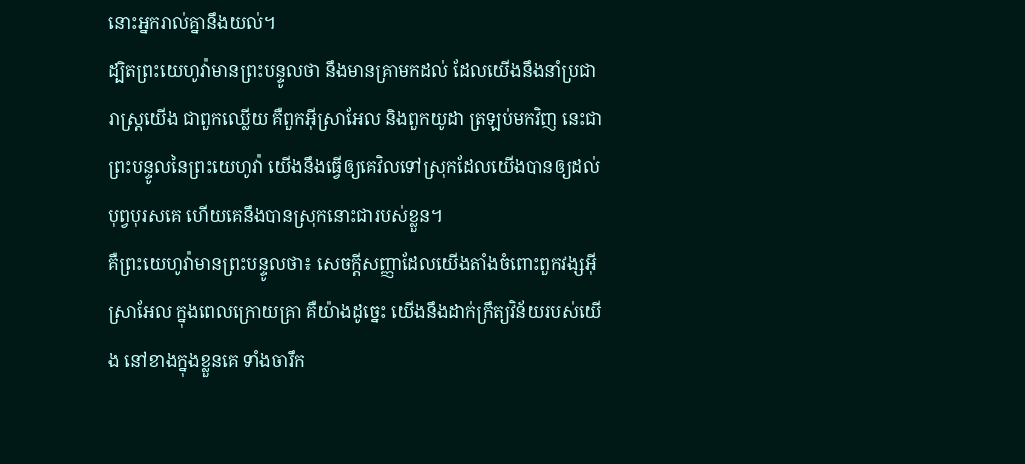នោះអ្នករាល់គ្នានឹងយល់។
ដ្បិតព្រះយេហូវ៉ាមានព្រះបន្ទូលថា នឹងមានគ្រាមកដល់ ដែលយើងនឹងនាំប្រជារាស្ត្រយើង ជាពួកឈ្លើយ គឺពួកអ៊ីស្រាអែល និងពួកយូដា ត្រឡប់មកវិញ នេះជាព្រះបន្ទូលនៃព្រះយេហូវ៉ា យើងនឹងធ្វើឲ្យគេវិលទៅស្រុកដែលយើងបានឲ្យដល់បុព្វបុរសគេ ហើយគេនឹងបានស្រុកនោះជារបស់ខ្លួន។
គឺព្រះយេហូវ៉ាមានព្រះបន្ទូលថា៖ សេចក្ដីសញ្ញាដែលយើងតាំងចំពោះពួកវង្សអ៊ីស្រាអែល ក្នុងពេលក្រោយគ្រា គឺយ៉ាងដូច្នេះ យើងនឹងដាក់ក្រឹត្យវិន័យរបស់យើង នៅខាងក្នុងខ្លួនគេ ទាំងចារឹក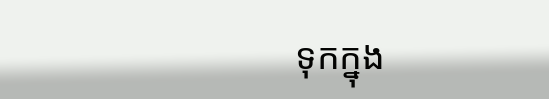ទុកក្នុង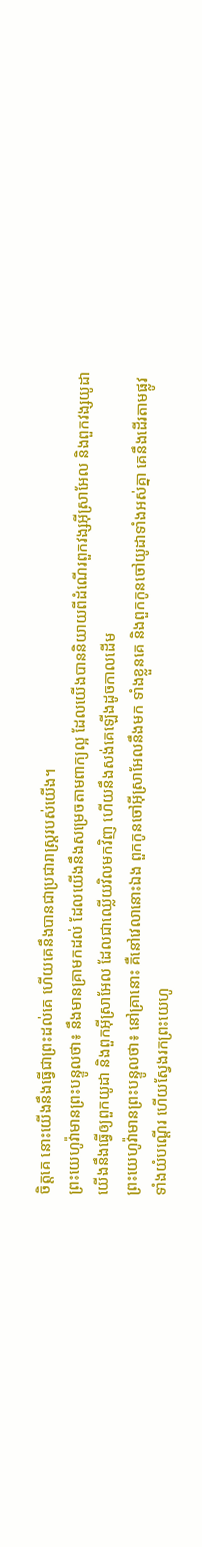ចិត្តគេ នោះយើងនឹងធ្វើជាព្រះដល់គេ ហើយគេនឹងបានជាប្រជារាស្ត្ររបស់យើង។
ព្រះយេហូវ៉ាមានព្រះបន្ទូលថា៖ នឹងមានគ្រាមកដល់ ដែលយើងនឹងសម្រេចតាមពាក្យល្អ ដែលយើងបាននិយាយពីដំណើរពួកវង្សអ៊ីស្រាអែល និងពួកវង្សយូដា
យើងនឹងធ្វើឲ្យពួកយូដា និងពួកអ៊ីស្រាអែល ដែលជាឈ្លើយវិលមកវិញ ហើយនឹងសង់គេឡើងដូចកាលដើម
ព្រះយេហូវ៉ាមានព្រះបន្ទូលថា៖ នៅគ្រានោះ គឺនៅវេលានោះឯង ពួកកូនចៅអ៊ីស្រាអែលនឹងមក ទាំងខ្លួនគេ និងពួកកូនចៅយូដាទាំងអស់គ្នា គេនឹងដើរតាមផ្លូវ ទាំងយំបណ្តើរ ហើយស្វែងរកព្រះយេហូ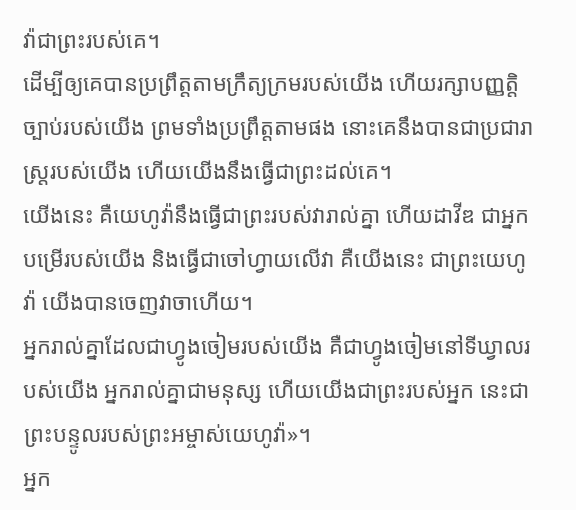វ៉ាជាព្រះរបស់គេ។
ដើម្បីឲ្យគេបានប្រព្រឹត្តតាមក្រឹត្យក្រមរបស់យើង ហើយរក្សាបញ្ញត្តិច្បាប់របស់យើង ព្រមទាំងប្រព្រឹត្តតាមផង នោះគេនឹងបានជាប្រជារាស្ត្ររបស់យើង ហើយយើងនឹងធ្វើជាព្រះដល់គេ។
យើងនេះ គឺយេហូវ៉ានឹងធ្វើជាព្រះរបស់វារាល់គ្នា ហើយដាវីឌ ជាអ្នកបម្រើរបស់យើង និងធ្វើជាចៅហ្វាយលើវា គឺយើងនេះ ជាព្រះយេហូវ៉ា យើងបានចេញវាចាហើយ។
អ្នករាល់គ្នាដែលជាហ្វូងចៀមរបស់យើង គឺជាហ្វូងចៀមនៅទីឃ្វាលរបស់យើង អ្នករាល់គ្នាជាមនុស្ស ហើយយើងជាព្រះរបស់អ្នក នេះជាព្រះបន្ទូលរបស់ព្រះអម្ចាស់យេហូវ៉ា»។
អ្នក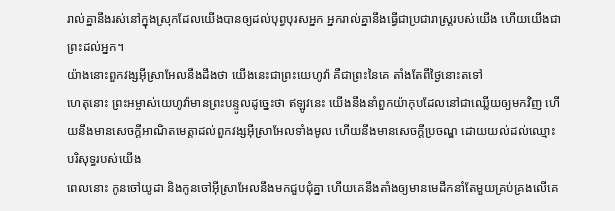រាល់គ្នានឹងរស់នៅក្នុងស្រុកដែលយើងបានឲ្យដល់បុព្វបុរសអ្នក អ្នករាល់គ្នានឹងធ្វើជាប្រជារាស្ត្ររបស់យើង ហើយយើងជាព្រះដល់អ្នក។
យ៉ាងនោះពួកវង្សអ៊ីស្រាអែលនឹងដឹងថា យើងនេះជាព្រះយេហូវ៉ា គឺជាព្រះនៃគេ តាំងតែពីថ្ងៃនោះតទៅ
ហេតុនោះ ព្រះអម្ចាស់យេហូវ៉ាមានព្រះបន្ទូលដូច្នេះថា ឥឡូវនេះ យើងនឹងនាំពួកយ៉ាកុបដែលនៅជាឈ្លើយឲ្យមកវិញ ហើយនឹងមានសេចក្ដីអាណិតមេត្តាដល់ពួកវង្សអ៊ីស្រាអែលទាំងមូល ហើយនឹងមានសេចក្ដីប្រចណ្ឌ ដោយយល់ដល់ឈ្មោះបរិសុទ្ធរបស់យើង
ពេលនោះ កូនចៅយូដា និងកូនចៅអ៊ីស្រាអែលនឹងមកជួបជុំគ្នា ហើយគេនឹងតាំងឲ្យមានមេដឹកនាំតែមួយគ្រប់គ្រងលើគេ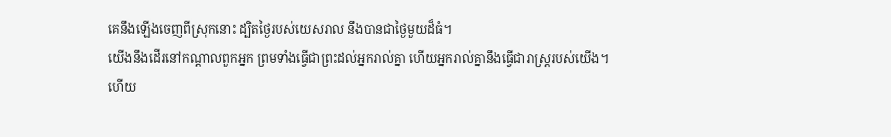គេនឹងឡើងចេញពីស្រុកនោះ ដ្បិតថ្ងៃរបស់យេសរាល នឹងបានជាថ្ងៃមួយដ៏ធំ។
យើងនឹងដើរនៅកណ្ដាលពួកអ្នក ព្រមទាំងធ្វើជាព្រះដល់អ្នករាល់គ្នា ហើយអ្នករាល់គ្នានឹងធ្វើជារាស្ត្ររបស់យើង។
ហើយ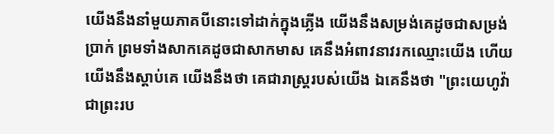យើងនឹងនាំមួយភាគបីនោះទៅដាក់ក្នុងភ្លើង យើងនឹងសម្រង់គេដូចជាសម្រង់ប្រាក់ ព្រមទាំងសាកគេដូចជាសាកមាស គេនឹងអំពាវនាវរកឈ្មោះយើង ហើយយើងនឹងស្តាប់គេ យើងនឹងថា គេជារាស្ត្ររបស់យើង ឯគេនឹងថា "ព្រះយេហូវ៉ាជាព្រះរប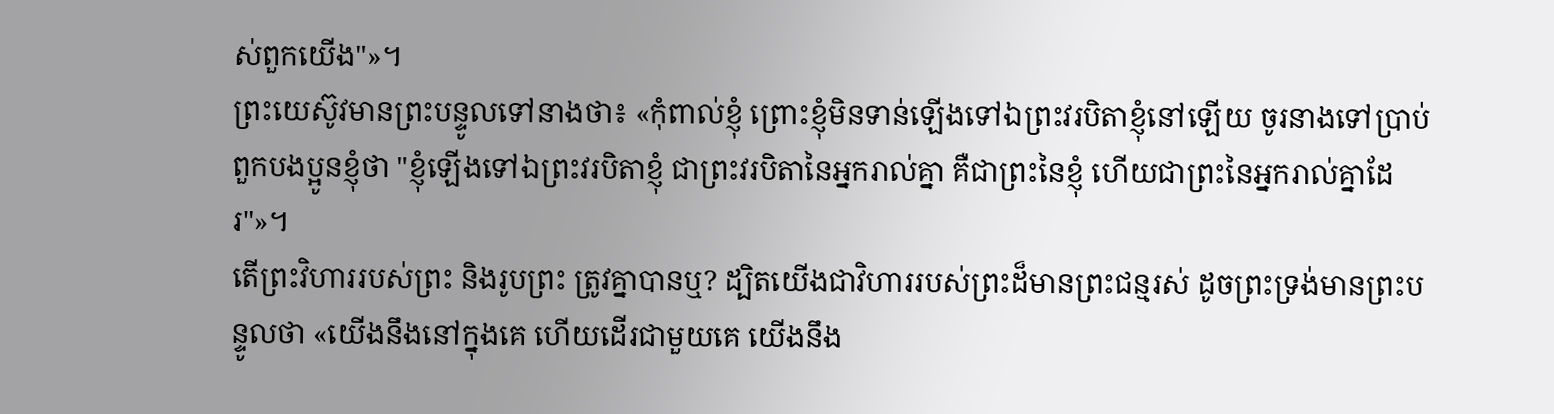ស់ពួកយើង"»។
ព្រះយេស៊ូវមានព្រះបន្ទូលទៅនាងថា៖ «កុំពាល់ខ្ញុំ ព្រោះខ្ញុំមិនទាន់ឡើងទៅឯព្រះវរបិតាខ្ញុំនៅឡើយ ចូរនាងទៅប្រាប់ពួកបងប្អូនខ្ញុំថា "ខ្ញុំឡើងទៅឯព្រះវរបិតាខ្ញុំ ជាព្រះវរបិតានៃអ្នករាល់គ្នា គឺជាព្រះនៃខ្ញុំ ហើយជាព្រះនៃអ្នករាល់គ្នាដែរ"»។
តើព្រះវិហាររបស់ព្រះ និងរូបព្រះ ត្រូវគ្នាបានឬ? ដ្បិតយើងជាវិហាររបស់ព្រះដ៏មានព្រះជន្មរស់ ដូចព្រះទ្រង់មានព្រះបន្ទូលថា «យើងនឹងនៅក្នុងគេ ហើយដើរជាមួយគេ យើងនឹង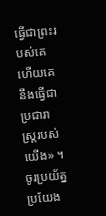ធ្វើជាព្រះរបស់គេ ហើយគេនឹងធ្វើជាប្រជារាស្ត្ររបស់យើង» ។
ចូរប្រយ័ត្នប្រយែង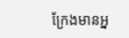ក្រែងមានអ្ន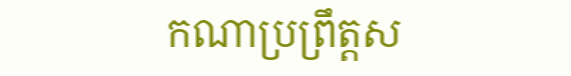កណាប្រព្រឹត្តស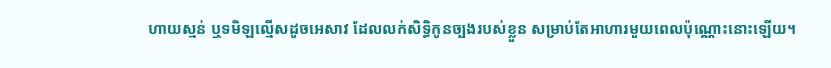ហាយស្មន់ ឬទមិឡល្មើសដូចអេសាវ ដែលលក់សិទ្ធិកូនច្បងរបស់ខ្លួន សម្រាប់តែអាហារមួយពេលប៉ុណ្ណោះនោះឡើយ។